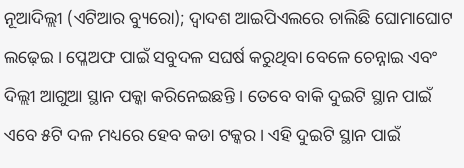ନୂଆଦିଲ୍ଲୀ (ଏଟିଆର ବ୍ୟୁରୋ); ଦ୍ୱାଦଶ ଆଇପିଏଲରେ ଚାଲିଛି ଘୋମାଘୋଟ ଲଢ଼େଇ । ପ୍ଳେଅଫ ପାଇଁ ସବୁଦଳ ସଘର୍ଷ କରୁଥିବା ବେଳେ ଚେନ୍ନାଇ ଏବଂ ଦିଲ୍ଲୀ ଆଗୁଆ ସ୍ଥାନ ପକ୍କା କରିନେଇଛନ୍ତି । ତେବେ ବାକି ଦୁଇଟି ସ୍ଥାନ ପାଇଁ ଏବେ ୫ଟି ଦଳ ମଧ୍ୟରେ ହେବ କଡା ଟକ୍କର । ଏହି ଦୁଇଟି ସ୍ଥାନ ପାଇଁ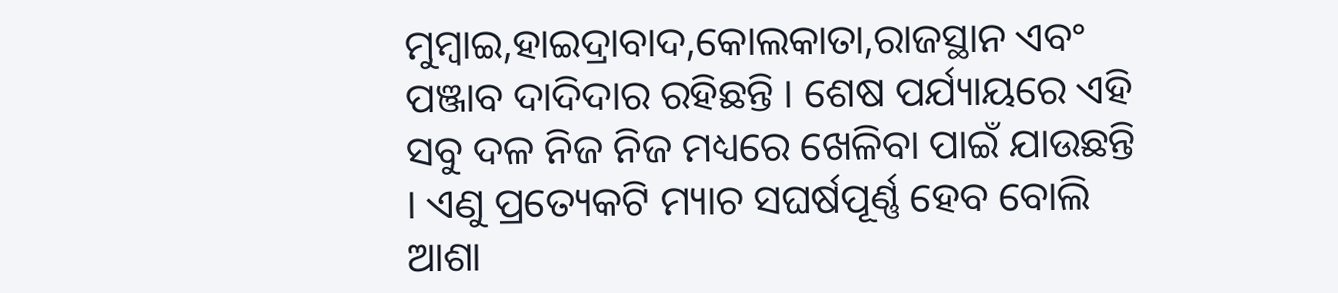ମୁମ୍ବାଇ,ହାଇଦ୍ରାବାଦ,କୋଲକାତା,ରାଜସ୍ଥାନ ଏବଂ ପଞ୍ଜାବ ଦାଦିଦାର ରହିଛନ୍ତି । ଶେଷ ପର୍ଯ୍ୟାୟରେ ଏହି ସବୁ ଦଳ ନିଜ ନିଜ ମଧ୍ୟରେ ଖେଳିବା ପାଇଁ ଯାଉଛନ୍ତି । ଏଣୁ ପ୍ରତ୍ୟେକଟି ମ୍ୟାଚ ସଘର୍ଷପୂର୍ଣ୍ଣ ହେବ ବୋଲି ଆଶା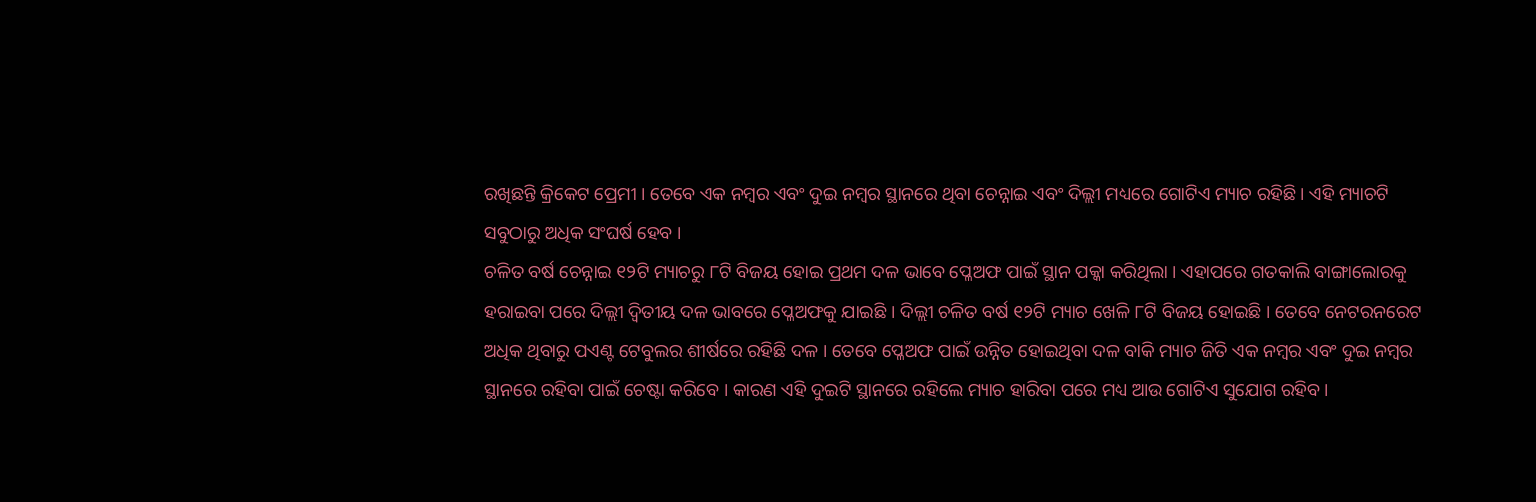ରଖିଛନ୍ତି କ୍ରିକେଟ ପ୍ରେମୀ । ତେବେ ଏକ ନମ୍ବର ଏବଂ ଦୁଇ ନମ୍ବର ସ୍ଥାନରେ ଥିବା ଚେନ୍ନାଇ ଏବଂ ଦିଲ୍ଲୀ ମଧ୍ୟରେ ଗୋଟିଏ ମ୍ୟାଚ ରହିଛି । ଏହି ମ୍ୟାଚଟି ସବୁଠାରୁ ଅଧିକ ସଂଘର୍ଷ ହେବ ।
ଚଳିତ ବର୍ଷ ଚେନ୍ନାଇ ୧୨ଟି ମ୍ୟାଚରୁ ୮ଟି ବିଜୟ ହୋଇ ପ୍ରଥମ ଦଳ ଭାବେ ପ୍ଳେଅଫ ପାଇଁ ସ୍ଥାନ ପକ୍କା କରିଥିଲା । ଏହାପରେ ଗତକାଲି ବାଙ୍ଗାଲୋରକୁ ହରାଇବା ପରେ ଦିଲ୍ଲୀ ଦ୍ୱିତୀୟ ଦଳ ଭାବରେ ପ୍ଳେଅଫକୁ ଯାଇଛି । ଦିଲ୍ଲୀ ଚଳିତ ବର୍ଷ ୧୨ଟି ମ୍ୟାଚ ଖେଳି ୮ଟି ବିଜୟ ହୋଇଛି । ତେବେ ନେଟରନରେଟ ଅଧିକ ଥିବାରୁ ପଏଣ୍ଟ ଟେବୁଲର ଶୀର୍ଷରେ ରହିଛି ଦଳ । ତେବେ ପ୍ଳେଅଫ ପାଇଁ ଉନ୍ନିତ ହୋଇଥିବା ଦଳ ବାକି ମ୍ୟାଚ ଜିତି ଏକ ନମ୍ବର ଏବଂ ଦୁଇ ନମ୍ବର ସ୍ଥାନରେ ରହିବା ପାଇଁ ଚେଷ୍ଟା କରିବେ । କାରଣ ଏହି ଦୁଇଟି ସ୍ଥାନରେ ରହିଲେ ମ୍ୟାଚ ହାରିବା ପରେ ମଧ୍ୟ ଆଉ ଗୋଟିଏ ସୁଯୋଗ ରହିବ ।